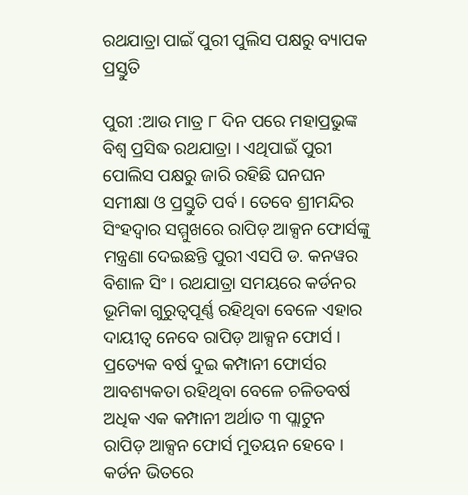ରଥଯାତ୍ରା ପାଇଁ ପୁରୀ ପୁଲିସ ପକ୍ଷରୁ ବ୍ୟାପକ ପ୍ରସ୍ତୁତି

ପୁରୀ :ଆଉ ମାତ୍ର ୮ ଦିନ ପରେ ମହାପ୍ରଭୁଙ୍କ ବିଶ୍ୱ ପ୍ରସିଦ୍ଧ ରଥଯାତ୍ରା । ଏଥିପାଇଁ ପୁରୀ ପୋଲିସ ପକ୍ଷରୁ ଜାରି ରହିଛି ଘନଘନ ସମୀକ୍ଷା ଓ ପ୍ରସ୍ତୁତି ପର୍ବ । ତେବେ ଶ୍ରୀମନ୍ଦିର ସିଂହଦ୍ୱାର ସମ୍ମୁଖରେ ରାପିଡ଼ ଆକ୍ସନ ଫୋର୍ସଙ୍କୁ ମନ୍ତ୍ରଣା ଦେଇଛନ୍ତି ପୁରୀ ଏସପି ଡ. କନୱର ବିଶାଳ ସିଂ । ରଥଯାତ୍ରା ସମୟରେ କର୍ଡନର ଭୂମିକା ଗୁରୁତ୍ୱପୂର୍ଣ୍ଣ ରହିଥିବା ବେଳେ ଏହାର ଦାୟୀତ୍ୱ ନେବେ ରାପିଡ଼ ଆକ୍ସନ ଫୋର୍ସ । ପ୍ରତ୍ୟେକ ବର୍ଷ ଦୁଇ କମ୍ପାନୀ ଫୋର୍ସର ଆବଶ୍ୟକତା ରହିଥିବା ବେଳେ ଚଳିତବର୍ଷ ଅଧିକ ଏକ କମ୍ପାନୀ ଅର୍ଥାତ ୩ ପ୍ଲାଟୁନ ରାପିଡ଼ ଆକ୍ସନ ଫୋର୍ସ ମୁତୟନ ହେବେ । କର୍ଡନ ଭିତରେ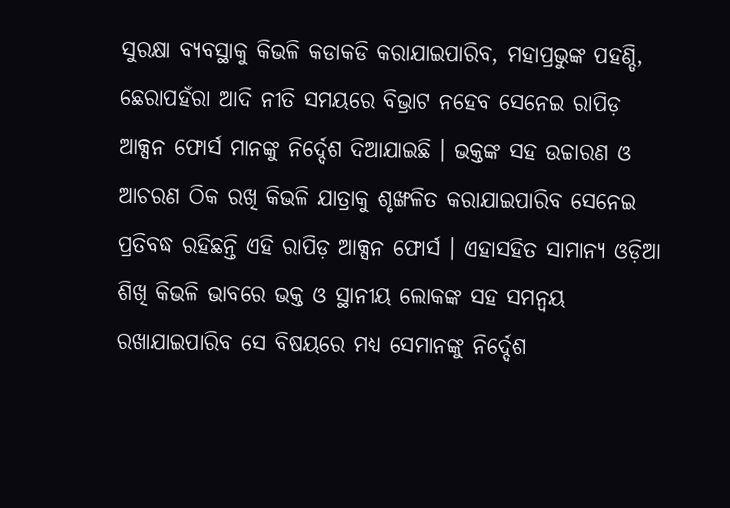ସୁରକ୍ଷା ବ୍ୟବସ୍ଥାକୁ କିଭଳି କଡାକଡି କରାଯାଇପାରିବ, ମହାପ୍ରଭୁଙ୍କ ପହଣ୍ଡି, ଛେରାପହଁରା ଆଦି ନୀତି ସମୟରେ ବିଭ୍ରାଟ ନହେବ ସେନେଇ ରାପିଡ଼ ଆକ୍ସନ ଫୋର୍ସ ମାନଙ୍କୁ ନିର୍ଦ୍ଦେଶ ଦିଆଯାଇଛି । ଭକ୍ତଙ୍କ ସହ ଉଚ୍ଚାରଣ ଓ ଆଚରଣ ଠିକ ରଖି କିଭଳି ଯାତ୍ରାକୁ ଶୃଙ୍ଖଳିତ କରାଯାଇପାରିବ ସେନେଇ ପ୍ରତିବଦ୍ଧ ରହିଛନ୍ତି ଏହି ରାପିଡ଼ ଆକ୍ସନ ଫୋର୍ସ । ଏହାସହିତ ସାମାନ୍ୟ ଓଡ଼ିଆ ଶିଖି କିଭଳି ଭାବରେ ଭକ୍ତ ଓ ସ୍ଥାନୀୟ ଲୋକଙ୍କ ସହ ସମନ୍ୱୟ ରଖାଯାଇପାରିବ ସେ ବିଷୟରେ ମଧ୍ୟ ସେମାନଙ୍କୁ ନିର୍ଦ୍ଦେଶ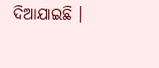ଦିଆଯାଇଛି ।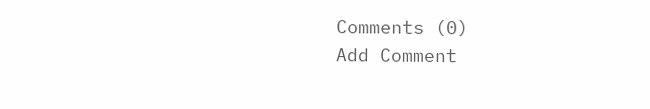Comments (0)
Add Comment